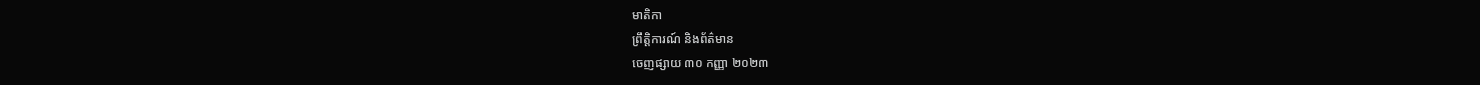មាតិកា
ព្រឹត្តិការណ៍ និងព័ត៌មាន
ចេញផ្សាយ ៣០ កញ្ញា ២០២៣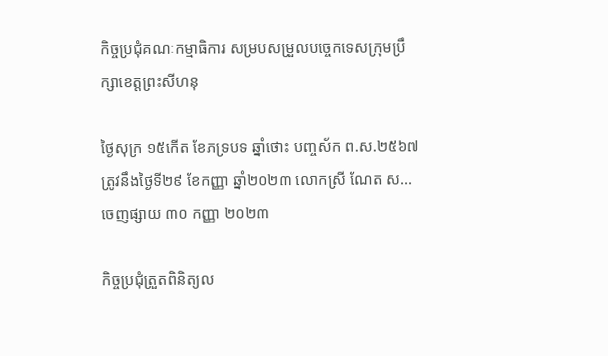កិច្ចប្រជុំគណៈកម្មាធិការ សម្របសម្រួលបច្ចេកទេសក្រុមប្រឹក្សាខេត្តព្រះសីហនុ

ថ្ងៃសុក្រ ១៥កើត ខែភទ្របទ ឆ្នាំថោះ បញ្ចស័ក ព.ស.២៥៦៧ ត្រូវនឹងថ្ងៃទី២៩ ខែកញ្ញា ឆ្នាំ២០២៣ លោកស្រី ណែត ស...
ចេញផ្សាយ ៣០ កញ្ញា ២០២៣

កិច្ចប្រជុំត្រួតពិនិត្យល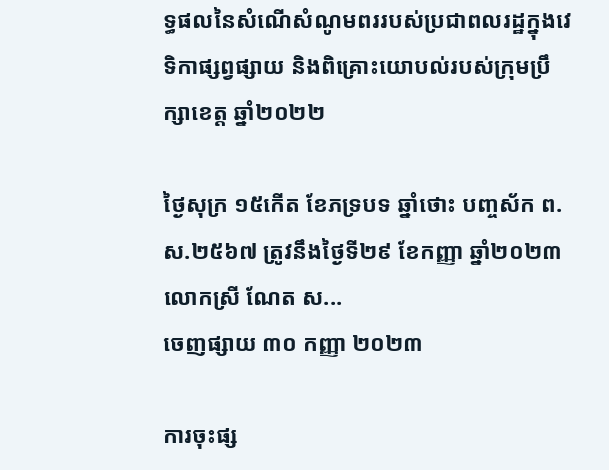ទ្ធផលនៃសំណើសំណូមពររបស់ប្រជាពលរដ្ឋក្នុងវេទិកាផ្សព្វផ្សាយ និងពិគ្រោះយោបល់របស់ក្រុមប្រឹក្សាខេត្ត ឆ្នាំ២០២២

ថ្ងៃសុក្រ ១៥កើត ខែភទ្របទ ឆ្នាំថោះ បញ្ចស័ក ព.ស.២៥៦៧ ត្រូវនឹងថ្ងៃទី២៩ ខែកញ្ញា ឆ្នាំ២០២៣ លោកស្រី ណែត ស...
ចេញផ្សាយ ៣០ កញ្ញា ២០២៣

ការចុះផ្ស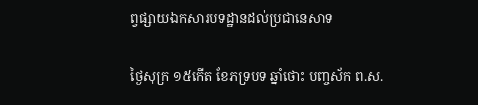ព្វផ្សាយឯកសារបទដ្ឋានដល់ប្រជានេសាទ

ថ្ងៃសុក្រ ១៥កើត ខែភទ្របទ ឆ្នាំថោះ បញ្ចស័ក ព.ស.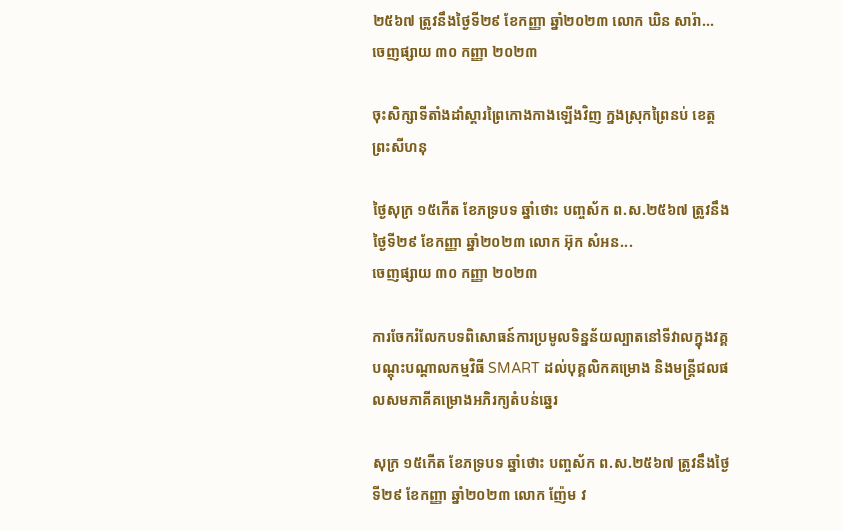២៥៦៧ ត្រូវនឹងថ្ងៃទី២៩ ខែកញ្ញា ឆ្នាំ២០២៣ លោក ឃិន សារ៉ា...
ចេញផ្សាយ ៣០ កញ្ញា ២០២៣

ចុះសិក្សាទីតាំងដាំស្តារព្រៃកោងកាងឡើងវិញ ក្នងស្រុកព្រៃនប់ ខេត្តព្រះសីហនុ

ថ្ងៃសុក្រ ១៥កើត ខែភទ្របទ ឆ្នាំថោះ បញ្ចស័ក ព.ស.២៥៦៧ ត្រូវនឹងថ្ងៃទី២៩ ខែកញ្ញា ឆ្នាំ២០២៣ លោក អ៊ុក សំអន...
ចេញផ្សាយ ៣០ កញ្ញា ២០២៣

ការចែករំលែកបទពិសោធន៍ការប្រមូលទិន្នន័យល្បាតនៅទីវាលក្នុងវគ្គបណ្តុះបណ្តាលកម្មវិធី SMART ដល់បុគ្គលិកគម្រោង និងមន្ត្រីជលផលសមភាគីគម្រោងអភិរក្យតំបន់ឆ្នេរ

សុក្រ ១៥កើត ខែភទ្របទ ឆ្នាំថោះ បញ្ចស័ក ព.ស.២៥៦៧ ត្រូវនឹងថ្ងៃទី២៩ ខែកញ្ញា ឆ្នាំ២០២៣ លោក ញ៉ែម វ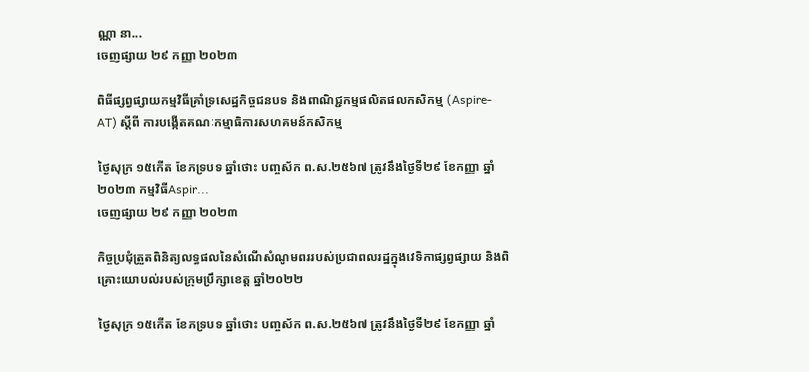ណ្ណា នា...
ចេញផ្សាយ ២៩ កញ្ញា ២០២៣

ពិធីផ្សព្វផ្សាយកម្មវិធីគ្រាំទ្រសេដ្ឋកិច្ចជនបទ និងពាណិជ្ជកម្មផលិតផលកសិកម្ម (Aspire-AT) ស្តីពី ការបង្កើតគណៈកម្មាធិការសហគមន៍កសិកម្ម

ថ្ងៃសុក្រ ១៥កើត ខែភទ្របទ ឆ្នាំថោះ បញ្ចស័ក ព.ស.២៥៦៧ ត្រូវនឹងថ្ងៃទី២៩ ខែកញ្ញា ឆ្នាំ២០២៣ កម្មវិធីAspir...
ចេញផ្សាយ ២៩ កញ្ញា ២០២៣

កិច្ចប្រជុំត្រួតពិនិត្យលទ្ធផលនៃសំណើសំណូមពររបស់ប្រជាពលរដ្ឋក្នុងវេទិកាផ្សព្វផ្សាយ និងពិគ្រោះយោបល់របស់ក្រុមប្រឹក្សាខេត្ត ឆ្នាំ២០២២

ថ្ងៃសុក្រ ១៥កើត ខែភទ្របទ ឆ្នាំថោះ បញ្ចស័ក ព.ស.២៥៦៧ ត្រូវនឹងថ្ងៃទី២៩ ខែកញ្ញា ឆ្នាំ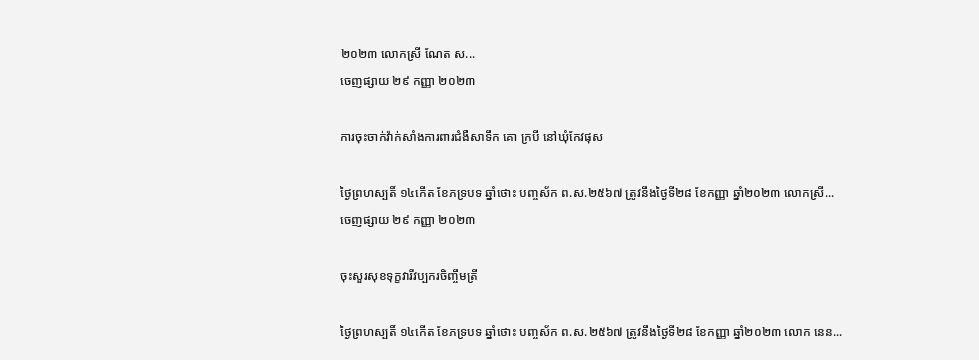២០២៣ លោកស្រី ណែត ស...
ចេញផ្សាយ ២៩ កញ្ញា ២០២៣

ការចុះចាក់វ៉ាក់សាំងការពារជំងឺសាទឹក គោ ក្របី នៅឃុំកែវផុស

ថ្ងៃព្រហស្បតិ៍ ១៤កើត ខែភទ្របទ ឆ្នាំថោះ បញ្ចស័ក ព.ស.២៥៦៧ ត្រូវនឹងថ្ងៃទី២៨ ខែកញ្ញា ឆ្នាំ២០២៣ លោកស្រី...
ចេញផ្សាយ ២៩ កញ្ញា ២០២៣

ចុះសួរសុខទុក្ខវារីវប្បករចិញ្ចឹមត្រី

ថ្ងៃព្រហស្បតិ៍ ១៤កើត ខែភទ្របទ ឆ្នាំថោះ បញ្ចស័ក ព.ស.២៥៦៧ ត្រូវនឹងថ្ងៃទី២៨ ខែកញ្ញា ឆ្នាំ២០២៣ លោក នេន...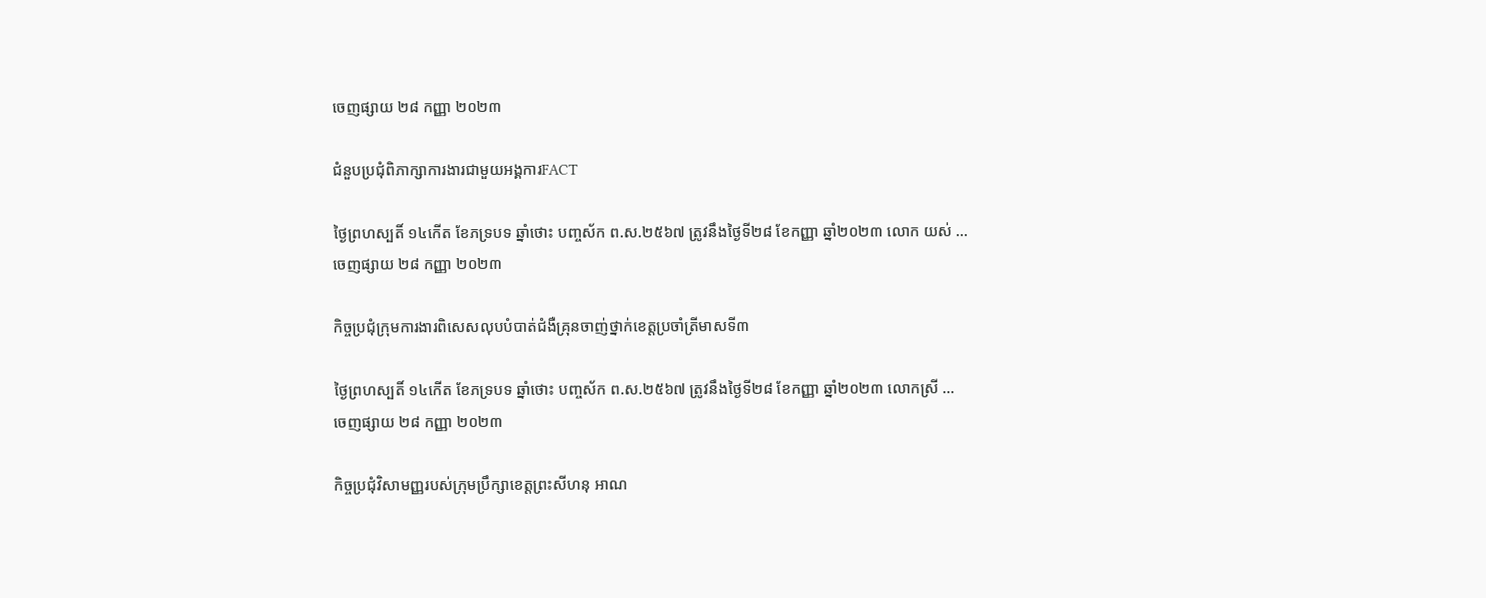ចេញផ្សាយ ២៨ កញ្ញា ២០២៣

ជំនួបប្រជុំពិភាក្សាការងារជាមួយអង្គការFACT

ថ្ងៃព្រហស្បតិ៍ ១៤កើត ខែភទ្របទ ឆ្នាំថោះ បញ្ចស័ក ព.ស.២៥៦៧ ត្រូវនឹងថ្ងៃទី២៨ ខែកញ្ញា ឆ្នាំ២០២៣ លោក យស់ ...
ចេញផ្សាយ ២៨ កញ្ញា ២០២៣

កិច្ចប្រជុំក្រុមការងារពិសេសលុបបំបាត់ជំងឺគ្រុនចាញ់ថ្នាក់ខេត្តប្រចាំត្រីមាសទី៣

ថ្ងៃព្រហស្បតិ៍ ១៤កើត ខែភទ្របទ ឆ្នាំថោះ បញ្ចស័ក ព.ស.២៥៦៧ ត្រូវនឹងថ្ងៃទី២៨ ខែកញ្ញា ឆ្នាំ២០២៣ លោកស្រី ...
ចេញផ្សាយ ២៨ កញ្ញា ២០២៣

កិច្ចប្រជុំវិសាមញ្ញរបស់ក្រុមប្រឹក្សាខេត្តព្រះសីហនុ អាណ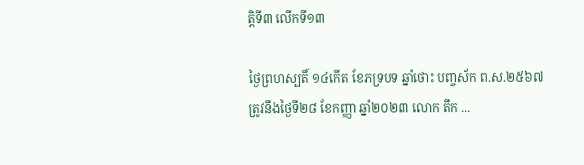ត្តិទី៣ លើកទី១៣

ថ្ងៃព្រហស្បតិ៍ ១៤កើត ខែភទ្របទ ឆ្នាំថោះ បញ្ចស័ក ព.ស.២៥៦៧ ត្រូវនឹងថ្ងៃទី២៨ ខែកញ្ញា ឆ្នាំ២០២៣ លោក តឹក ...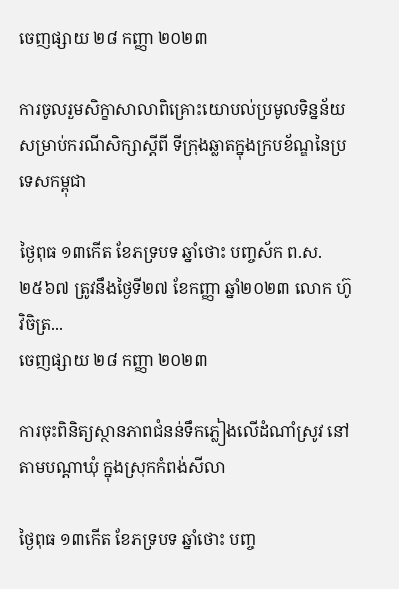ចេញផ្សាយ ២៨ កញ្ញា ២០២៣

ការចូលរួមសិក្ខាសាលាពិគ្រោះយោបល់ប្រមូលទិន្នន័យសម្រាប់ករណីសិក្សាស្តីពី ទីក្រុងឆ្លាតក្នុងក្របខ័ណ្ឌនៃប្រទេសកម្ពុជា

ថ្ងៃពុធ ១៣កើត ខែភទ្របទ ឆ្នាំថោះ បញ្ចស័ក ព.ស.២៥៦៧ ត្រូវនឹងថ្ងៃទី២៧ ខែកញ្ញា ឆ្នាំ២០២៣ លោក ហ៊ូ វិចិត្រ...
ចេញផ្សាយ ២៨ កញ្ញា ២០២៣

ការចុះពិនិត្យស្ថានភាពជំនន់ទឹកភ្លៀងលើដំណាំស្រូវ នៅតាមបណ្តាឃុំ ក្នុងស្រុកកំពង់សីលា

ថ្ងៃពុធ ១៣កើត ខែភទ្របទ ឆ្នាំថោះ បញ្ច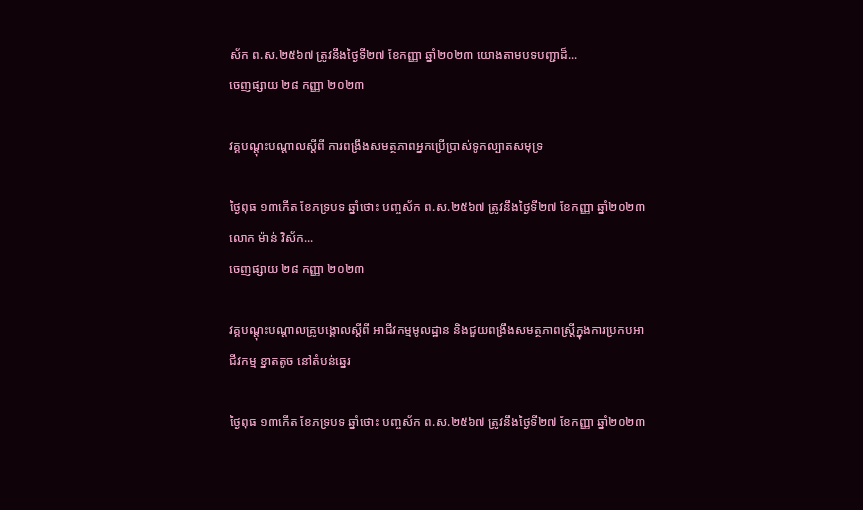ស័ក ព.ស.២៥៦៧ ត្រូវនឹងថ្ងៃទី២៧ ខែកញ្ញា ឆ្នាំ២០២៣ យោងតាមបទបញ្ជាដ៏...
ចេញផ្សាយ ២៨ កញ្ញា ២០២៣

វគ្គបណ្តុះបណ្តាលស្តីពី ការពង្រឹងសមត្ថភាពអ្នកប្រើប្រាស់ទូកល្បាតសមុទ្រ

ថ្ងៃពុធ ១៣កើត ខែភទ្របទ ឆ្នាំថោះ បញ្ចស័ក ព.ស.២៥៦៧ ត្រូវនឹងថ្ងៃទី២៧ ខែកញ្ញា ឆ្នាំ២០២៣ លោក ម៉ាន់ វិស័ក...
ចេញផ្សាយ ២៨ កញ្ញា ២០២៣

វគ្គបណ្តុះបណ្តាលគ្រូបង្គោលស្តីពី អាជីវកម្មមូលដ្ឋាន និងជួយពង្រឹងសមត្ថភាពស្រ្តីក្នុងការប្រកបអាជីវកម្ម ខ្នាតតូច នៅតំបន់ឆ្នេរ

ថ្ងៃពុធ ១៣កើត ខែភទ្របទ ឆ្នាំថោះ បញ្ចស័ក ព.ស.២៥៦៧ ត្រូវនឹងថ្ងៃទី២៧ ខែកញ្ញា ឆ្នាំ២០២៣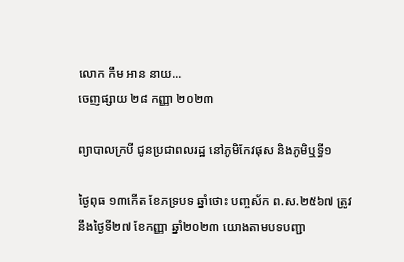លោក កឹម អាន នាយ...
ចេញផ្សាយ ២៨ កញ្ញា ២០២៣

ព្យាបាលក្របី ជូនប្រជាពលរដ្ឋ នៅភូមិកែវផុស និងភូមិឬទ្ធី១

ថ្ងៃពុធ ១៣កើត ខែភទ្របទ ឆ្នាំថោះ បញ្ចស័ក ព.ស.២៥៦៧ ត្រូវនឹងថ្ងៃទី២៧ ខែកញ្ញា ឆ្នាំ២០២៣ យោងតាមបទបញ្ជា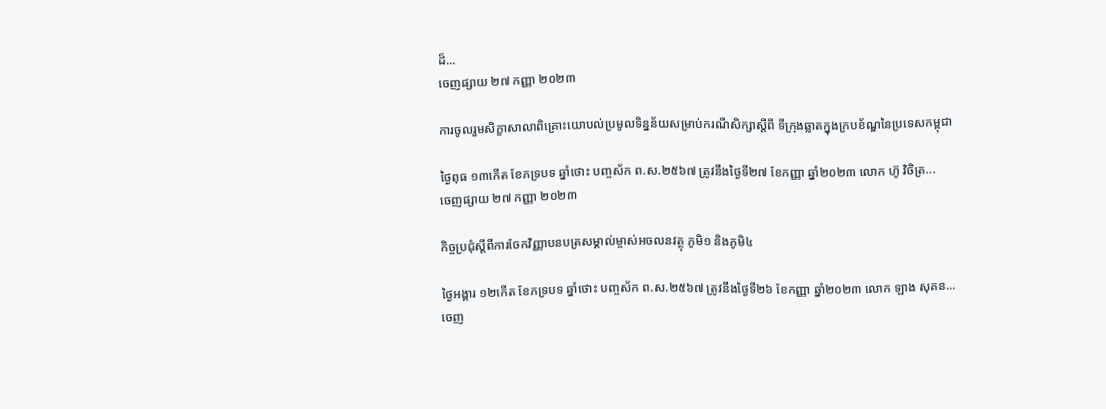ដ៏...
ចេញផ្សាយ ២៧ កញ្ញា ២០២៣

ការចូលរួមសិក្ខាសាលាពិគ្រោះយោបល់ប្រមូលទិន្នន័យសម្រាប់ករណីសិក្សាស្តីពី ទីក្រុងឆ្លាតក្នុងក្របខ័ណ្ឌនៃប្រទេសកម្ពុជា

ថ្ងៃពុធ ១៣កើត ខែភទ្របទ ឆ្នាំថោះ បញ្ចស័ក ព.ស.២៥៦៧ ត្រូវនឹងថ្ងៃទី២៧ ខែកញ្ញា ឆ្នាំ២០២៣ លោក ហ៊ូ វិចិត្រ...
ចេញផ្សាយ ២៧ កញ្ញា ២០២៣

កិច្ចប្រជុំស្តីពីការចែកវិញ្ញាបនបត្រសម្គាល់ម្ចាស់អចលនវត្ថុ ភូមិ១ និងភូមិ៤

ថ្ងៃអង្គារ ១២កើត ខែភទ្របទ ឆ្នាំថោះ បញ្ចស័ក ព.ស.២៥៦៧ ត្រូវនឹងថ្ងៃទី២៦ ខែកញ្ញា ឆ្នាំ២០២៣ លោក ឡាង សុគន...
ចេញ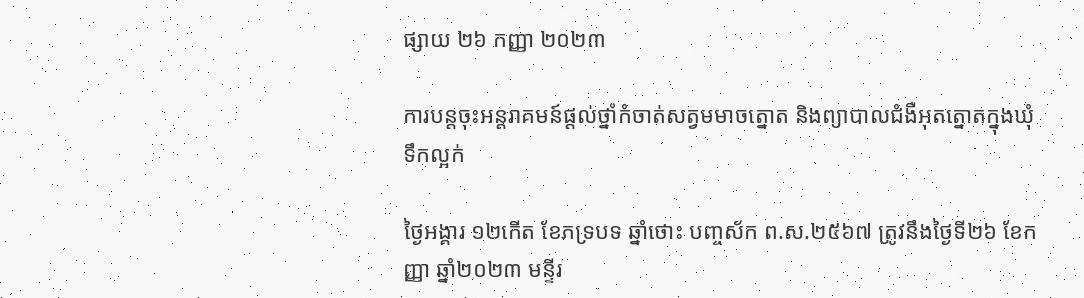ផ្សាយ ២៦ កញ្ញា ២០២៣

ការបន្តចុះអន្តរាគមន៍ផ្តល់ថ្នាំកំចាត់សត្វមមាចត្នោត និងព្យាបាលជំងឺអុតត្នោតក្នុងឃុំទឹកល្អក់

ថ្ងៃអង្គារ ១២កើត ខែភទ្របទ ឆ្នាំថោះ បញ្ចស័ក ព.ស.២៥៦៧ ត្រូវនឹងថ្ងៃទី២៦ ខែកញ្ញា ឆ្នាំ២០២៣ មន្ទីរ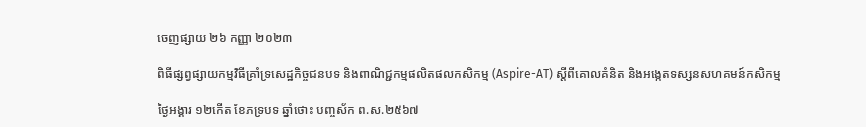ចេញផ្សាយ ២៦ កញ្ញា ២០២៣

ពិធីផ្សព្វផ្សាយកម្មវិធីគ្រាំទ្រសេដ្ឋកិច្ចជនបទ និងពាណិជ្ជកម្មផលិតផលកសិកម្ម (Aspire-AT) ស្តីពីគោលគំនិត និងអង្កេតទស្សនសហគមន៍កសិកម្ម

ថ្ងៃអង្គារ ១២កើត ខែភទ្របទ ឆ្នាំថោះ បញ្ចស័ក ព.ស.២៥៦៧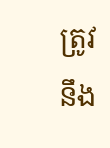ត្រូវនឹង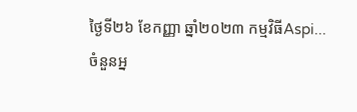ថ្ងៃទី២៦ ខែកញ្ញា ឆ្នាំ២០២៣ កម្មវិធីAspi...
ចំនួនអ្ន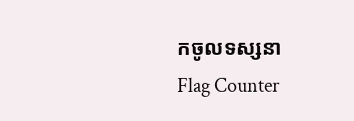កចូលទស្សនា
Flag Counter